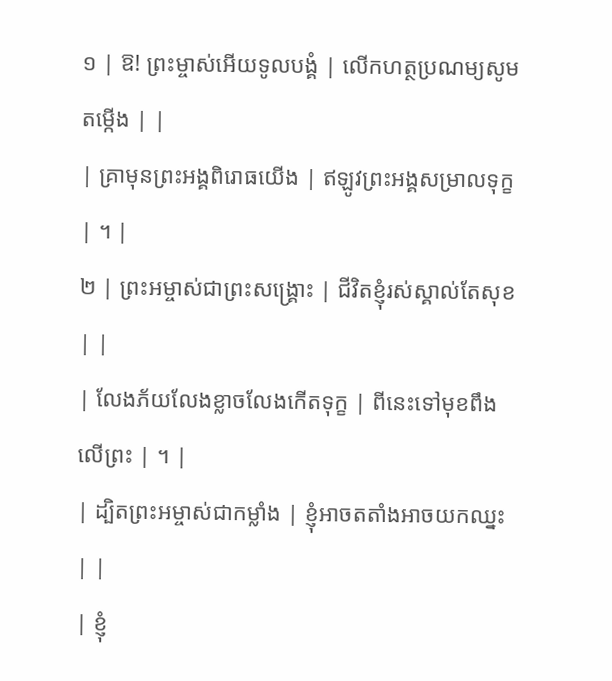១ | ឱ! ព្រះម្ចាស់អើយទូលបង្គំ | លើកហត្ថប្រណម្យសូមតម្កើង | |
| គ្រាមុនព្រះអង្គពិរោធយើង | ឥឡូវព្រះអង្គសម្រាលទុក្ខ | ។ |
២ | ព្រះអម្ចាស់ជាព្រះសង្គ្រោះ | ជីវិតខ្ញុំរស់ស្គាល់តែសុខ | |
| លែងភ័យលែងខ្លាចលែងកើតទុក្ខ | ពីនេះទៅមុខពឹងលើព្រះ | ។ |
| ដ្បិតព្រះអម្ចាស់ជាកម្លាំង | ខ្ញុំអាចតតាំងអាចយកឈ្នះ | |
| ខ្ញុំ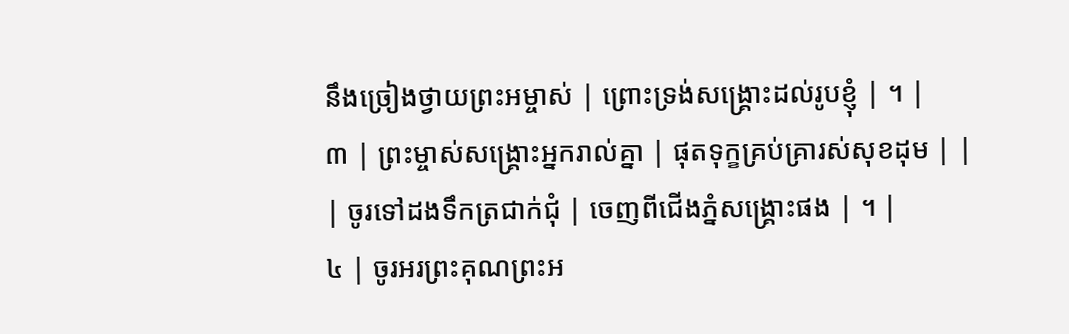នឹងច្រៀងថ្វាយព្រះអម្ចាស់ | ព្រោះទ្រង់សង្គ្រោះដល់រូបខ្ញុំ | ។ |
៣ | ព្រះម្ចាស់សង្គ្រោះអ្នករាល់គ្នា | ផុតទុក្ខគ្រប់គ្រារស់សុខដុម | |
| ចូរទៅដងទឹកត្រជាក់ជុំ | ចេញពីជើងភ្នំសង្គ្រោះផង | ។ |
៤ | ចូរអរព្រះគុណព្រះអ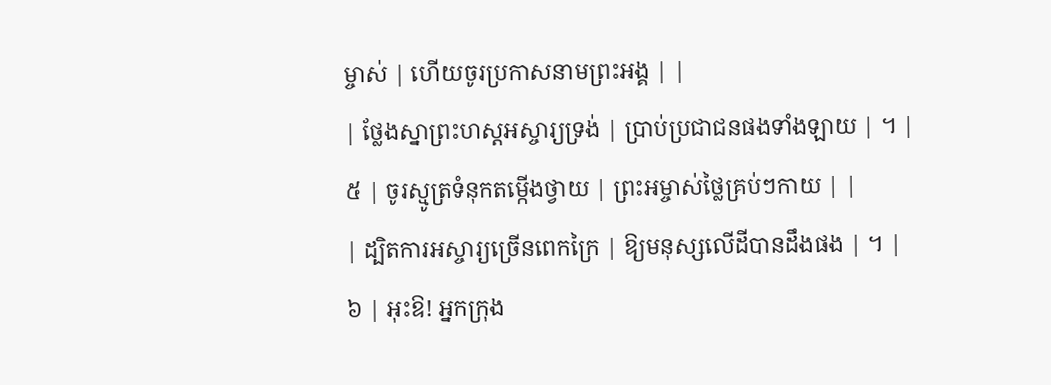ម្ចាស់ | ហើយចូរប្រកាសនាមព្រះអង្គ | |
| ថ្លែងស្នាព្រះហស្តអស្ចារ្យទ្រង់ | ប្រាប់ប្រជាជនផងទាំងឡាយ | ។ |
៥ | ចូរស្មូត្រទំនុកតម្កើងថ្វាយ | ព្រះអម្ចាស់ថ្លៃគ្រប់ៗកាយ | |
| ដ្បិតការអស្ចារ្យច្រើនពេកក្រៃ | ឱ្យមនុស្សលើដីបានដឹងផង | ។ |
៦ | អុះឱ! អ្នកក្រុង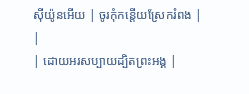ស៊ីយ៉ូនអើយ | ចូរកុំកន្តើយស្រែករំពង | |
| ដោយអរសប្បាយដ្បិតព្រះអង្គ |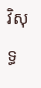វិសុទ្ធ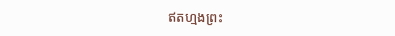ឥតហ្មងព្រះ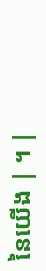នៃយើង | ។ |